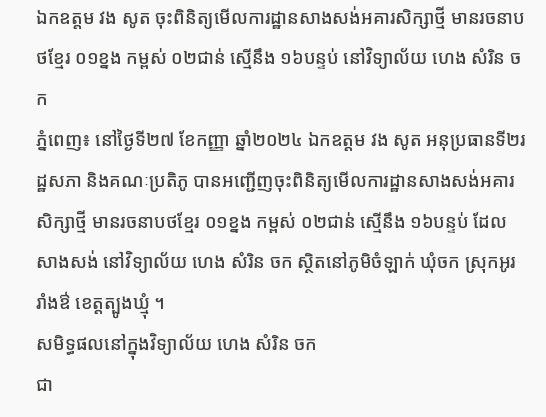ឯកឧត្តម វង សូត ចុះពិនិត្យមើលការដ្ឋានសាងសង់អគារសិក្សាថ្មី មានរចនាបថខ្មែរ ០១ខ្នង កម្ពស់ ០២ជាន់ ស្មើនឹង ១៦បន្ទប់ នៅវិទ្យាល័យ ហេង សំរិន ចក
ភ្នំពេញ៖ នៅថ្ងៃទី២៧ ខែកញ្ញា ឆ្នាំ២០២៤ ឯកឧត្តម វង សូត អនុប្រធានទី២រដ្ឋសភា និងគណៈប្រតិភូ បានអញ្ជើញចុះពិនិត្យមើលការដ្ឋានសាងសង់អគារសិក្សាថ្មី មានរចនាបថខ្មែរ ០១ខ្នង កម្ពស់ ០២ជាន់ ស្មើនឹង ១៦បន្ទប់ ដែលសាងសង់ នៅវិទ្យាល័យ ហេង សំរិន ចក ស្ថិតនៅភូមិចំឡាក់ ឃុំចក ស្រុកអូររាំងឳ ខេត្តត្បូងឃ្មុំ ។
សមិទ្ធផលនៅក្នុងវិទ្យាល័យ ហេង សំរិន ចក
ជា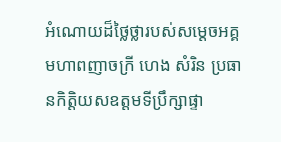អំណោយដ៏ថ្លៃថ្លារបស់សម្តេចអគ្គមហាពញាចក្រី ហេង សំរិន ប្រធានកិត្តិយសឧត្តមទីប្រឹក្សាផ្ទា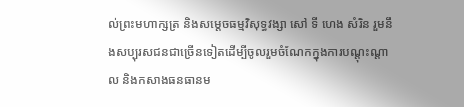ល់ព្រះមហាក្សត្រ និងសម្តេចធម្មវិសុទ្ធវង្សា សៅ ទី ហេង សំរិន រួមនឹងសប្បុរសជនជាច្រើនទៀតដើម្បីចូលរួមចំណែកក្នុងការបណ្តុះណ្តាល និងកសាងធនធានម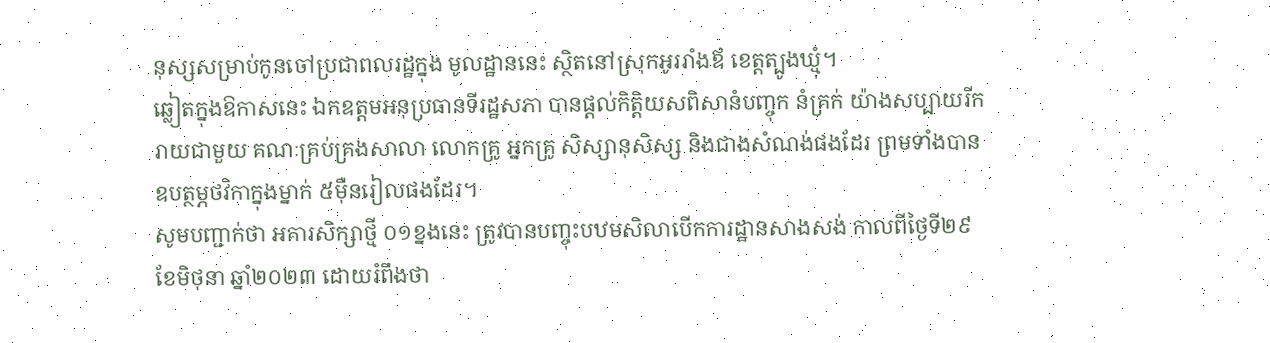នុស្សសម្រាប់កូនចៅប្រជាពលរដ្ឋក្នុង មូលដ្ឋាននេះ ស្ថិតនៅស្រុកអូររាំងឪ ខេត្តត្បូងឃ្មុំ។
ឆ្លៀតក្នុងឱកាសនេះ ឯកឧត្តមអនុប្រធានទីរដ្ឋសភា បានផ្តល់កិត្តិយសពិសានំបញ្ចុក នំគ្រក់ យ៉ាងសប្បាយរីករាយជាមួយ គណៈគ្រប់គ្រងសាលា លោកគ្រូ អ្នកគ្រូ សិស្សានុសិស្ស និងជាងសំណង់ផងដែរ ព្រមទាំងបានឧបត្ថម្ភថវិកាក្នុងម្នាក់ ៥ម៉ឺនរៀលផងដែរ។
សូមបញ្ជាក់ថា អគារសិក្សាថ្មី ០១ខ្នងនេះ ត្រូវបានបញ្ចុះបឋមសិលាបើកការដ្ឋានសាងសង់ កាលពីថ្ងៃទី២៩ ខែមិថុនា ឆ្នាំ២០២៣ ដោយរំពឹងថា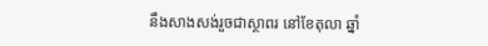នឹងសាងសង់រួចជាស្ថាពរ នៅខែតុលា ឆ្នាំ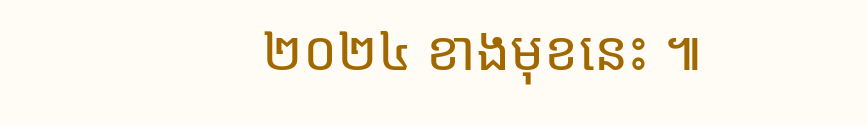២០២៤ ខាងមុខនេះ ៕